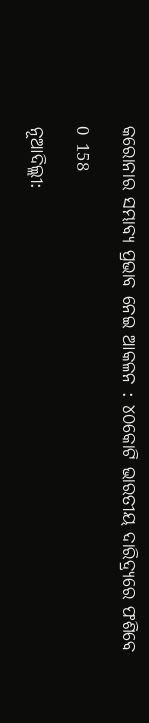କରୋନାର ସମ୍ଭାବ୍ୟ ପ୍ରଭାବ ନେଇ ଆକଳନ : ୪୦କୋଟି ଭାରତୀୟ ଦାରିଦ୍ର‌୍ୟରେ ଫଶିବେ

0 158

ନୂଆଦିଲ୍ଲୀ: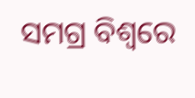ସମଗ୍ର ବିଶ୍ୱରେ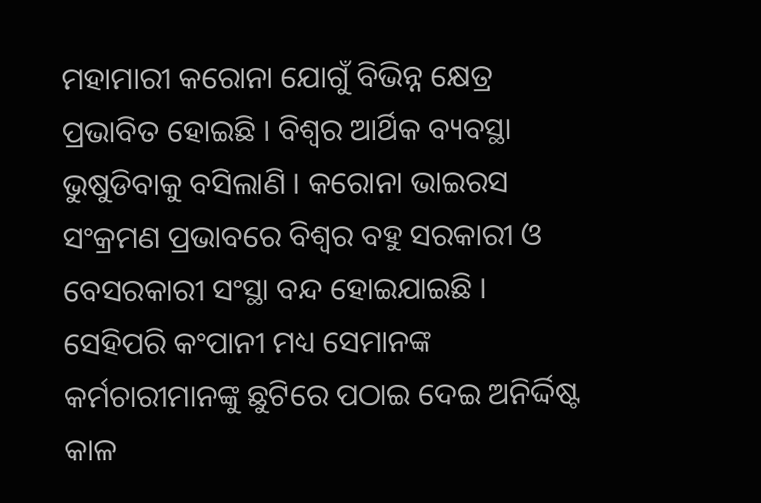ମହାମାରୀ କରୋନା ଯୋଗୁଁ ବିଭିନ୍ନ କ୍ଷେତ୍ର ପ୍ରଭାବିତ ହୋଇଛି । ବିଶ୍ୱର ଆର୍ଥିକ ବ୍ୟବସ୍ଥା ଭୁଷୁଡିବାକୁ ବସିଲାଣି । କରୋନା ଭାଇରସ ସଂକ୍ରମଣ ପ୍ରଭାବରେ ବିଶ୍ୱର ବହୁ ସରକାରୀ ଓ ବେସରକାରୀ ସଂସ୍ଥା ବନ୍ଦ ହୋଇଯାଇଛି । ସେହିପରି କଂପାନୀ ମଧ୍ୟ ସେମାନଙ୍କ କର୍ମଚାରୀମାନଙ୍କୁ ଛୁଟିରେ ପଠାଇ ଦେଇ ଅନିର୍ଦ୍ଦିଷ୍ଟ କାଳ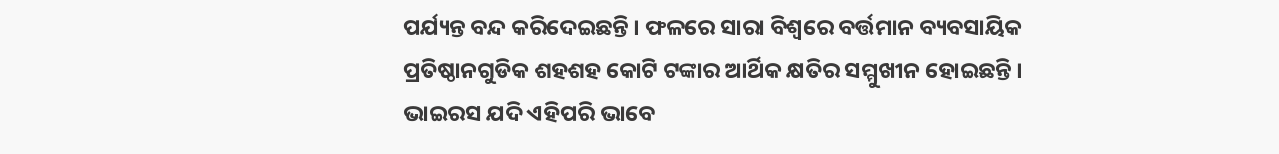ପର୍ଯ୍ୟନ୍ତ ବନ୍ଦ କରିଦେଇଛନ୍ତି । ଫଳରେ ସାରା ବିଶ୍ୱରେ ବର୍ତ୍ତମାନ ବ୍ୟବସାୟିକ ପ୍ରତିଷ୍ଠାନଗୁଡିକ ଶହଶହ କୋଟି ଟଙ୍କାର ଆର୍ଥିକ କ୍ଷତିର ସମ୍ମୁଖୀନ ହୋଇଛନ୍ତି । ଭାଇରସ ଯଦି ଏହିପରି ଭାବେ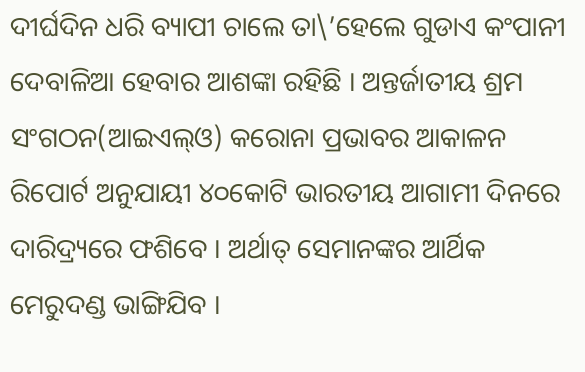ଦୀର୍ଘଦିନ ଧରି ବ୍ୟାପୀ ଚାଲେ ତା\’ହେଲେ ଗୁଡାଏ କଂପାନୀ ଦେବାଳିଆ ହେବାର ଆଶଙ୍କା ରହିଛି । ଅନ୍ତର୍ଜାତୀୟ ଶ୍ରମ ସଂଗଠନ(ଆଇଏଲ୍‌ଓ) କରୋନା ପ୍ରଭାବର ଆକାଳନ ରିପୋର୍ଟ ଅନୁଯାୟୀ ୪୦କୋଟି ଭାରତୀୟ ଆଗାମୀ ଦିନରେ ଦାରିଦ୍ର‌୍ୟରେ ଫଶିବେ । ଅର୍ଥାତ୍ ସେମାନଙ୍କର ଆର୍ଥିକ ମେରୁଦଣ୍ଡ ଭାଙ୍ଗିଯିବ ।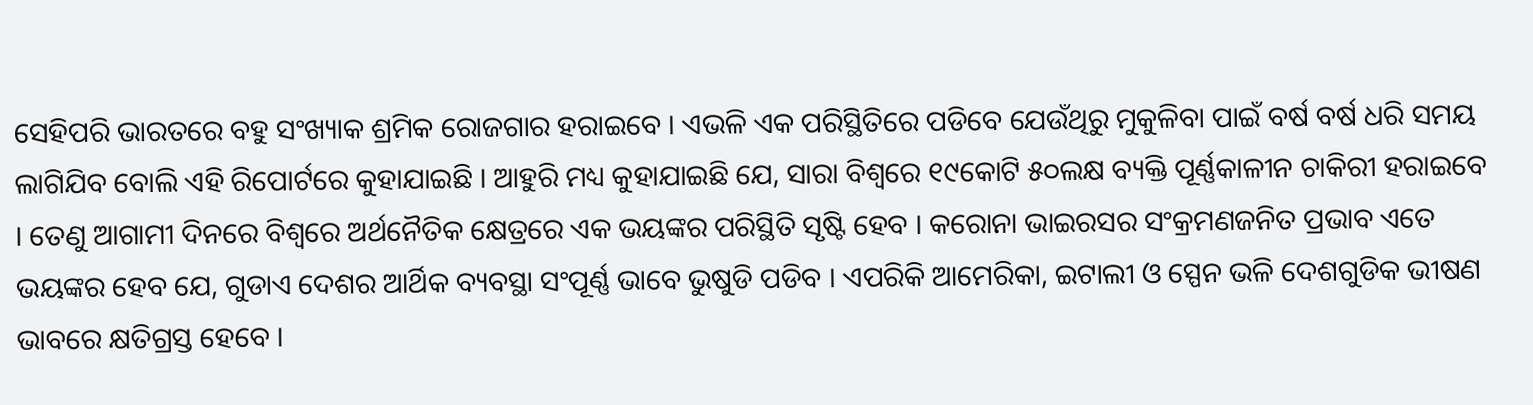ସେହିପରି ଭାରତରେ ବହୁ ସଂଖ୍ୟାକ ଶ୍ରମିକ ରୋଜଗାର ହରାଇବେ । ଏଭଳି ଏକ ପରିସ୍ଥିତିରେ ପଡିବେ ଯେଉଁଥିରୁ ମୁକୁଳିବା ପାଇଁ ବର୍ଷ ବର୍ଷ ଧରି ସମୟ ଲାଗିଯିବ ବୋଲି ଏହି ରିପୋର୍ଟରେ କୁହାଯାଇଛି । ଆହୁରି ମଧ୍ୟ କୁହାଯାଇଛି ଯେ, ସାରା ବିଶ୍ୱରେ ୧୯କୋଟି ୫୦ଲକ୍ଷ ବ୍ୟକ୍ତି ପୂର୍ଣ୍ଣକାଳୀନ ଚାକିରୀ ହରାଇବେ । ତେଣୁ ଆଗାମୀ ଦିନରେ ବିଶ୍ୱରେ ଅର୍ଥନୈତିକ କ୍ଷେତ୍ରରେ ଏକ ଭୟଙ୍କର ପରିସ୍ଥିତି ସୃଷ୍ଟି ହେବ । କରୋନା ଭାଇରସର ସଂକ୍ରମଣଜନିତ ପ୍ରଭାବ ଏତେ ଭୟଙ୍କର ହେବ ଯେ, ଗୁଡାଏ ଦେଶର ଆର୍ଥିକ ବ୍ୟବସ୍ଥା ସଂପୂର୍ଣ୍ଣ ଭାବେ ଭୁଷୁଡି ପଡିବ । ଏପରିକି ଆମେରିକା, ଇଟାଲୀ ଓ ସ୍ପେନ ଭଳି ଦେଶଗୁଡିକ ଭୀଷଣ ଭାବରେ କ୍ଷତିଗ୍ରସ୍ତ ହେବେ ।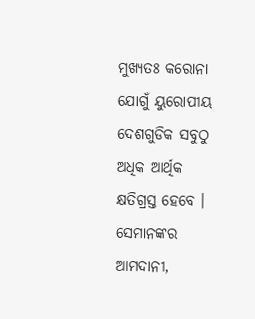ମୁଖ୍ୟତଃ କରୋନା ଯୋଗୁଁ ୟୁରୋପୀୟ ଦେଶଗୁଡିକ ସବୁଠୁ ଅଧିକ ଆର୍ଥିକ କ୍ଷତିଗ୍ରସ୍ତ ହେବେ । ସେମାନଙ୍କର ଆମଦାନୀ,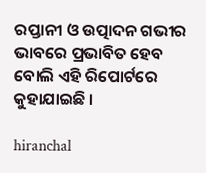ରପ୍ତାନୀ ଓ ଉତ୍ପାଦନ ଗଭୀର ଭାବରେ ପ୍ରଭାବିତ ହେବ ବୋଲି ଏହି ରିପୋର୍ଟରେ କୁହାଯାଇଛି ।

hiranchal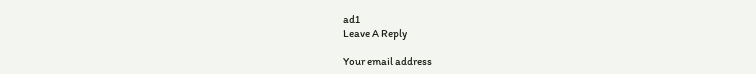ad1
Leave A Reply

Your email address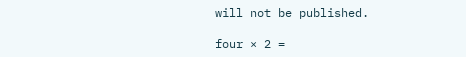will not be published.

four × 2 =